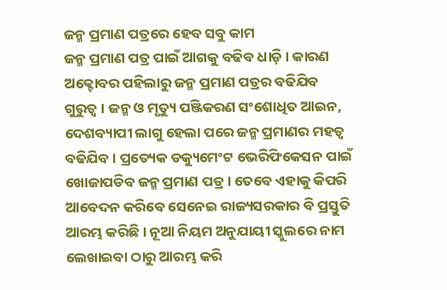ଜନ୍ମ ପ୍ରମାଣ ପତ୍ରରେ ହେବ ସବୁ କାମ
ଜନ୍ମ ପ୍ରମାଣ ପତ୍ର ପାଇଁ ଆଗକୁ ବଢିବ ଧାଡ଼ି । କାରଣ ଅକ୍ଟୋବର ପହିଲାରୁ ଜନ୍ମ ପ୍ରମାଣ ପତ୍ରର ବଢିଯିବ ଗୁରୁତ୍ୱ । ଜନ୍ମ ଓ ମୃତ୍ୟୁ ପଞ୍ଜିକରଣ ସଂଶୋଧିତ ଆଇନ, ଦେଶବ୍ୟାପୀ ଲାଗୁ ହେଲା ପରେ ଜନ୍ମ ପ୍ରମାଣର ମହତ୍ୱ ବଢିଯିବ । ପ୍ରତ୍ୟେକ ଡକ୍ୟୁମେଂଟ ଭେରିଫିକେସନ ପାଇଁ ଖୋଜାପଡିବ ଜନ୍ମ ପ୍ରମାଣ ପତ୍ର । ତେବେ ଏହାକୁ କିପରି ଆବେଦନ କରିବେ ସେନେଇ ରାଜ୍ୟସରକାର ବି ପ୍ରସ୍ତୁତି ଆରମ୍ଭ କରିଛି । ନୂଆ ନିୟମ ଅନୁଯାୟୀ ସ୍କୁଲରେ ନାମ ଲେଖାଇବା ଠାରୁ ଆରମ୍ଭ କରି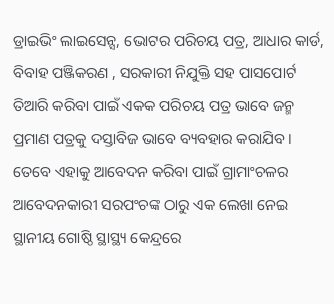ଡ୍ରାଇଭିଂ ଲାଇସେନ୍ସ, ଭୋଟର ପରିଚୟ ପତ୍ର, ଆଧାର କାର୍ଡ, ବିବାହ ପଞ୍ଜିକରଣ , ସରକାରୀ ନିଯୁକ୍ତି ସହ ପାସପୋର୍ଟ ତିଆରି କରିବା ପାଇଁ ଏକକ ପରିଚୟ ପତ୍ର ଭାବେ ଜନ୍ମ ପ୍ରମାଣ ପତ୍ରକୁ ଦସ୍ତାବିଜ ଭାବେ ବ୍ୟବହାର କରାଯିବ । ତେବେ ଏହାକୁ ଆବେଦନ କରିବା ପାଇଁ ଗ୍ରାମାଂଚଳର ଆବେଦନକାରୀ ସରପଂଚଙ୍କ ଠାରୁ ଏକ ଲେଖା ନେଇ ସ୍ଥାନୀୟ ଗୋଷ୍ଠି ସ୍ଥାସ୍ଥ୍ୟ କେନ୍ଦ୍ରରେ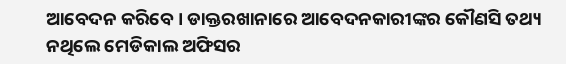ଆବେଦନ କରିବେ । ଡାକ୍ତରଖାନାରେ ଆବେଦନକାରୀଙ୍କର କୌଣସି ତଥ୍ୟ ନଥିଲେ ମେଡିକାଲ ଅଫିସର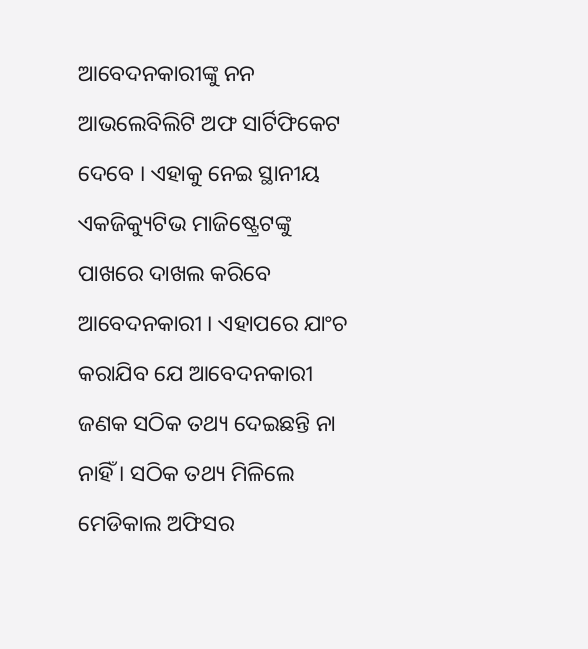ଆବେଦନକାରୀଙ୍କୁ ନନ ଆଭଲେବିଲିଟି ଅଫ ସାର୍ଟିଫିକେଟ ଦେବେ । ଏହାକୁ ନେଇ ସ୍ଥାନୀୟ ଏକଜିକ୍ୟୁଟିଭ ମାଜିଷ୍ଟ୍ରେଟଙ୍କୁ ପାଖରେ ଦାଖଲ କରିବେ ଆବେଦନକାରୀ । ଏହାପରେ ଯାଂଚ କରାଯିବ ଯେ ଆବେଦନକାରୀ ଜଣକ ସଠିକ ତଥ୍ୟ ଦେଇଛନ୍ତି ନା ନାହିଁ । ସଠିକ ତଥ୍ୟ ମିଳିଲେ ମେଡିକାଲ ଅଫିସର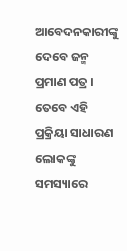ଆବେଦନକାରୀଙ୍କୁ ଦେବେ ଜନ୍ମ ପ୍ରମାଣ ପତ୍ର । ତେବେ ଏହି ପ୍ରକ୍ରିୟା ସାଧାରଣ ଲୋକଙ୍କୁ ସମସ୍ୟାରେ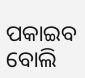ପକାଇବ ବୋଲି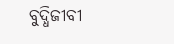ବୁଦ୍ଧିଜୀବୀ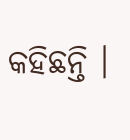କହିଛନ୍ତି ।